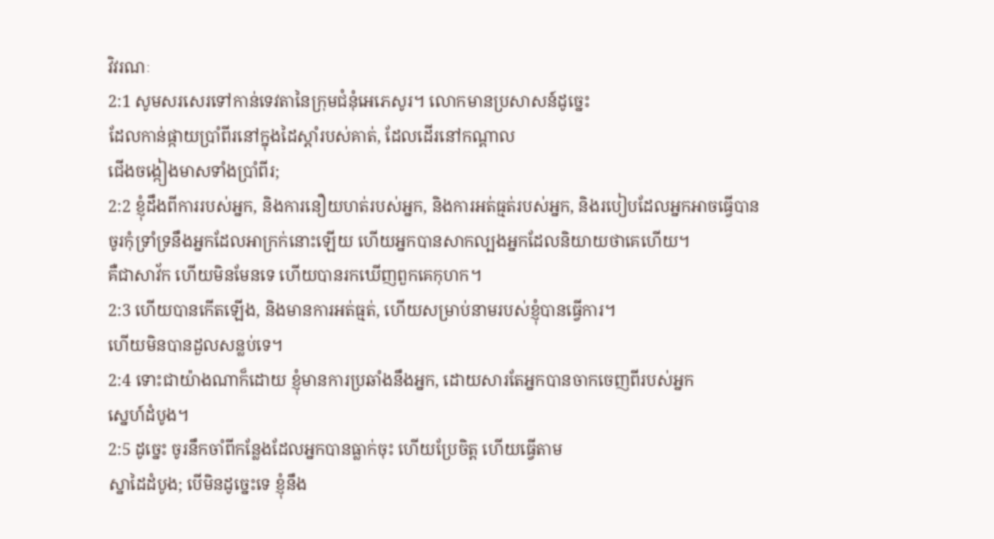វិវរណៈ
2:1 សូមសរសេរទៅកាន់ទេវតានៃក្រុមជំនុំអេភេសូរ។ លោកមានប្រសាសន៍ដូច្នេះ
ដែលកាន់ផ្កាយប្រាំពីរនៅក្នុងដៃស្តាំរបស់គាត់, ដែលដើរនៅកណ្តាល
ជើងចង្កៀងមាសទាំងប្រាំពីរ;
2:2 ខ្ញុំដឹងពីការរបស់អ្នក, និងការនឿយហត់របស់អ្នក, និងការអត់ធ្មត់របស់អ្នក, និងរបៀបដែលអ្នកអាចធ្វើបាន
ចូរកុំទ្រាំទ្រនឹងអ្នកដែលអាក្រក់នោះឡើយ ហើយអ្នកបានសាកល្បងអ្នកដែលនិយាយថាគេហើយ។
គឺជាសាវ័ក ហើយមិនមែនទេ ហើយបានរកឃើញពួកគេកុហក។
2:3 ហើយបានកើតឡើង, និងមានការអត់ធ្មត់, ហើយសម្រាប់នាមរបស់ខ្ញុំបានធ្វើការ។
ហើយមិនបានដួលសន្លប់ទេ។
2:4 ទោះជាយ៉ាងណាក៏ដោយ ខ្ញុំមានការប្រឆាំងនឹងអ្នក, ដោយសារតែអ្នកបានចាកចេញពីរបស់អ្នក
ស្នេហ៍ដំបូង។
2:5 ដូច្នេះ ចូរនឹកចាំពីកន្លែងដែលអ្នកបានធ្លាក់ចុះ ហើយប្រែចិត្ត ហើយធ្វើតាម
ស្នាដៃដំបូង; បើមិនដូច្នេះទេ ខ្ញុំនឹង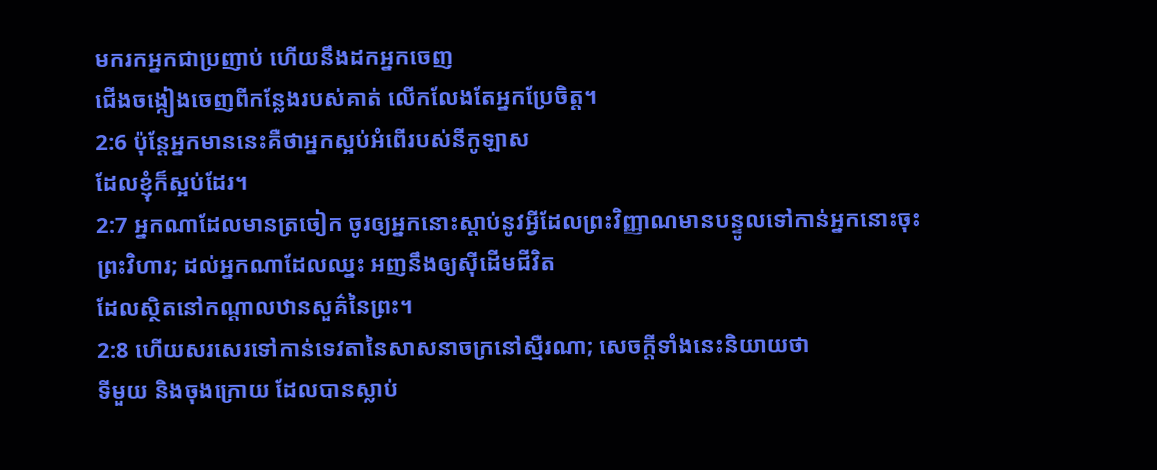មករកអ្នកជាប្រញាប់ ហើយនឹងដកអ្នកចេញ
ជើងចង្កៀងចេញពីកន្លែងរបស់គាត់ លើកលែងតែអ្នកប្រែចិត្ត។
2:6 ប៉ុន្តែអ្នកមាននេះគឺថាអ្នកស្អប់អំពើរបស់នីកូឡាស
ដែលខ្ញុំក៏ស្អប់ដែរ។
2:7 អ្នកណាដែលមានត្រចៀក ចូរឲ្យអ្នកនោះស្តាប់នូវអ្វីដែលព្រះវិញ្ញាណមានបន្ទូលទៅកាន់អ្នកនោះចុះ
ព្រះវិហារ; ដល់អ្នកណាដែលឈ្នះ អញនឹងឲ្យស៊ីដើមជីវិត
ដែលស្ថិតនៅកណ្តាលឋានសួគ៌នៃព្រះ។
2:8 ហើយសរសេរទៅកាន់ទេវតានៃសាសនាចក្រនៅស្មឺរណា; សេចក្តីទាំងនេះនិយាយថា
ទីមួយ និងចុងក្រោយ ដែលបានស្លាប់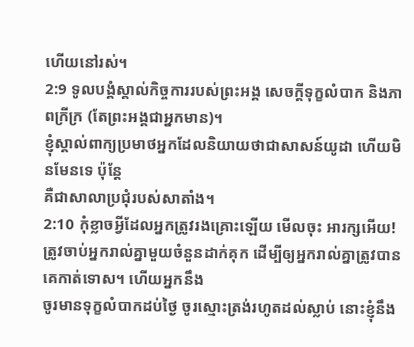ហើយនៅរស់។
2:9 ទូលបង្គំស្គាល់កិច្ចការរបស់ព្រះអង្គ សេចក្តីទុក្ខលំបាក និងភាពក្រីក្រ (តែព្រះអង្គជាអ្នកមាន)។
ខ្ញុំស្គាល់ពាក្យប្រមាថអ្នកដែលនិយាយថាជាសាសន៍យូដា ហើយមិនមែនទេ ប៉ុន្តែ
គឺជាសាលាប្រជុំរបស់សាតាំង។
2:10 កុំខ្លាចអ្វីដែលអ្នកត្រូវរងគ្រោះឡើយ មើលចុះ អារក្សអើយ!
ត្រូវចាប់អ្នករាល់គ្នាមួយចំនួនដាក់គុក ដើម្បីឲ្យអ្នករាល់គ្នាត្រូវបានគេកាត់ទោស។ ហើយអ្នកនឹង
ចូរមានទុក្ខលំបាកដប់ថ្ងៃ ចូរស្មោះត្រង់រហូតដល់ស្លាប់ នោះខ្ញុំនឹង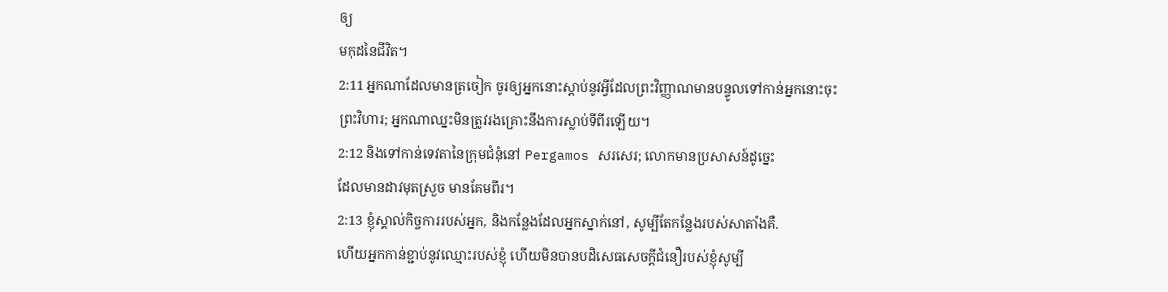ឲ្យ
មកុដនៃជីវិត។
2:11 អ្នកណាដែលមានត្រចៀក ចូរឲ្យអ្នកនោះស្តាប់នូវអ្វីដែលព្រះវិញ្ញាណមានបន្ទូលទៅកាន់អ្នកនោះចុះ
ព្រះវិហារ; អ្នកណាឈ្នះមិនត្រូវរងគ្រោះនឹងការស្លាប់ទីពីរឡើយ។
2:12 និងទៅកាន់ទេវតានៃក្រុមជំនុំនៅ Pergamos សរសេរ; លោកមានប្រសាសន៍ដូច្នេះ
ដែលមានដាវមុតស្រួច មានគែមពីរ។
2:13 ខ្ញុំស្គាល់កិច្ចការរបស់អ្នក, និងកន្លែងដែលអ្នកស្នាក់នៅ, សូម្បីតែកន្លែងរបស់សាតាំងគឺ.
ហើយអ្នកកាន់ខ្ជាប់នូវឈ្មោះរបស់ខ្ញុំ ហើយមិនបានបដិសេធសេចក្ដីជំនឿរបស់ខ្ញុំសូម្បី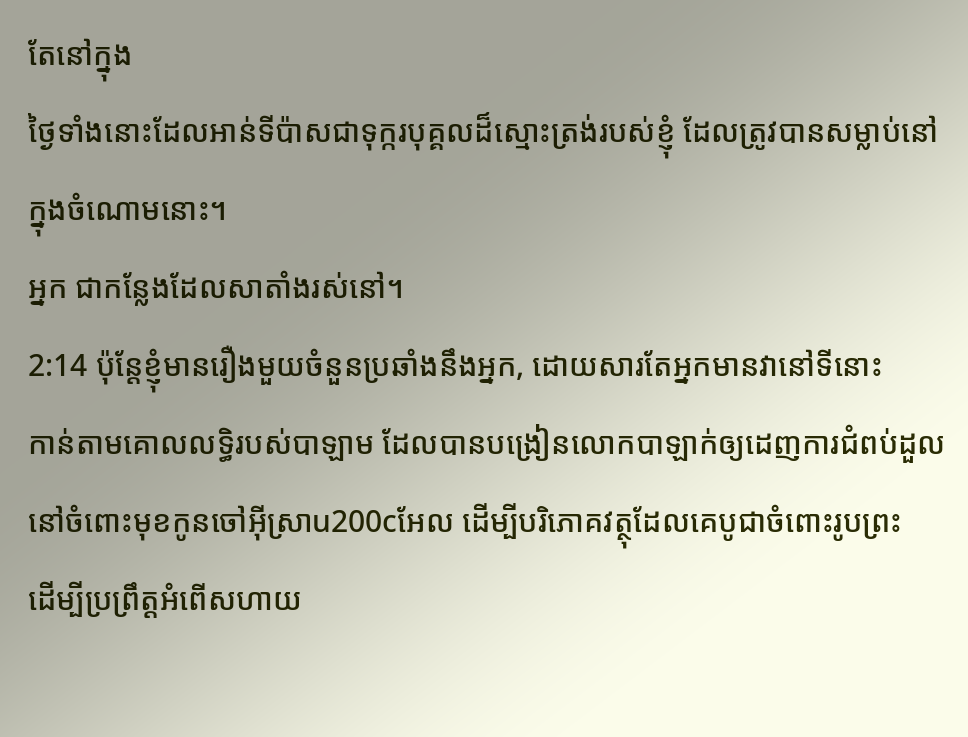តែនៅក្នុង
ថ្ងៃទាំងនោះដែលអាន់ទីប៉ាសជាទុក្ករបុគ្គលដ៏ស្មោះត្រង់របស់ខ្ញុំ ដែលត្រូវបានសម្លាប់នៅក្នុងចំណោមនោះ។
អ្នក ជាកន្លែងដែលសាតាំងរស់នៅ។
2:14 ប៉ុន្តែខ្ញុំមានរឿងមួយចំនួនប្រឆាំងនឹងអ្នក, ដោយសារតែអ្នកមានវានៅទីនោះ
កាន់តាមគោលលទ្ធិរបស់បាឡាម ដែលបានបង្រៀនលោកបាឡាក់ឲ្យដេញការជំពប់ដួល
នៅចំពោះមុខកូនចៅអ៊ីស្រាu200cអែល ដើម្បីបរិភោគវត្ថុដែលគេបូជាចំពោះរូបព្រះ
ដើម្បីប្រព្រឹត្តអំពើសហាយ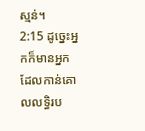ស្មន់។
2:15 ដូច្នេះអ្នកក៏មានអ្នកដែលកាន់គោលលទ្ធិរប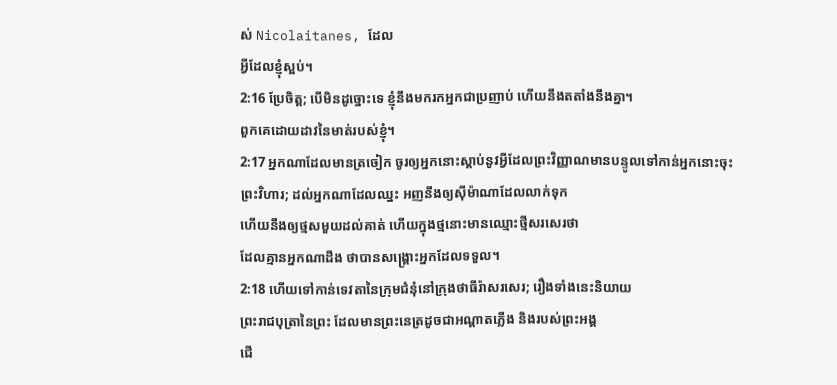ស់ Nicolaitanes, ដែល
អ្វីដែលខ្ញុំស្អប់។
2:16 ប្រែចិត្ត; បើមិនដូច្នោះទេ ខ្ញុំនឹងមករកអ្នកជាប្រញាប់ ហើយនឹងតតាំងនឹងគ្នា។
ពួកគេដោយដាវនៃមាត់របស់ខ្ញុំ។
2:17 អ្នកណាដែលមានត្រចៀក ចូរឲ្យអ្នកនោះស្តាប់នូវអ្វីដែលព្រះវិញ្ញាណមានបន្ទូលទៅកាន់អ្នកនោះចុះ
ព្រះវិហារ; ដល់អ្នកណាដែលឈ្នះ អញនឹងឲ្យស៊ីម៉ាណាដែលលាក់ទុក
ហើយនឹងឲ្យថ្មសមួយដល់គាត់ ហើយក្នុងថ្មនោះមានឈ្មោះថ្មីសរសេរថា
ដែលគ្មានអ្នកណាដឹង ថាបានសង្គ្រោះអ្នកដែលទទួល។
2:18 ហើយទៅកាន់ទេវតានៃក្រុមជំនុំនៅក្រុងថាធីរ៉ាសរសេរ; រឿងទាំងនេះនិយាយ
ព្រះរាជបុត្រានៃព្រះ ដែលមានព្រះនេត្រដូចជាអណ្តាតភ្លើង និងរបស់ព្រះអង្គ
ជើ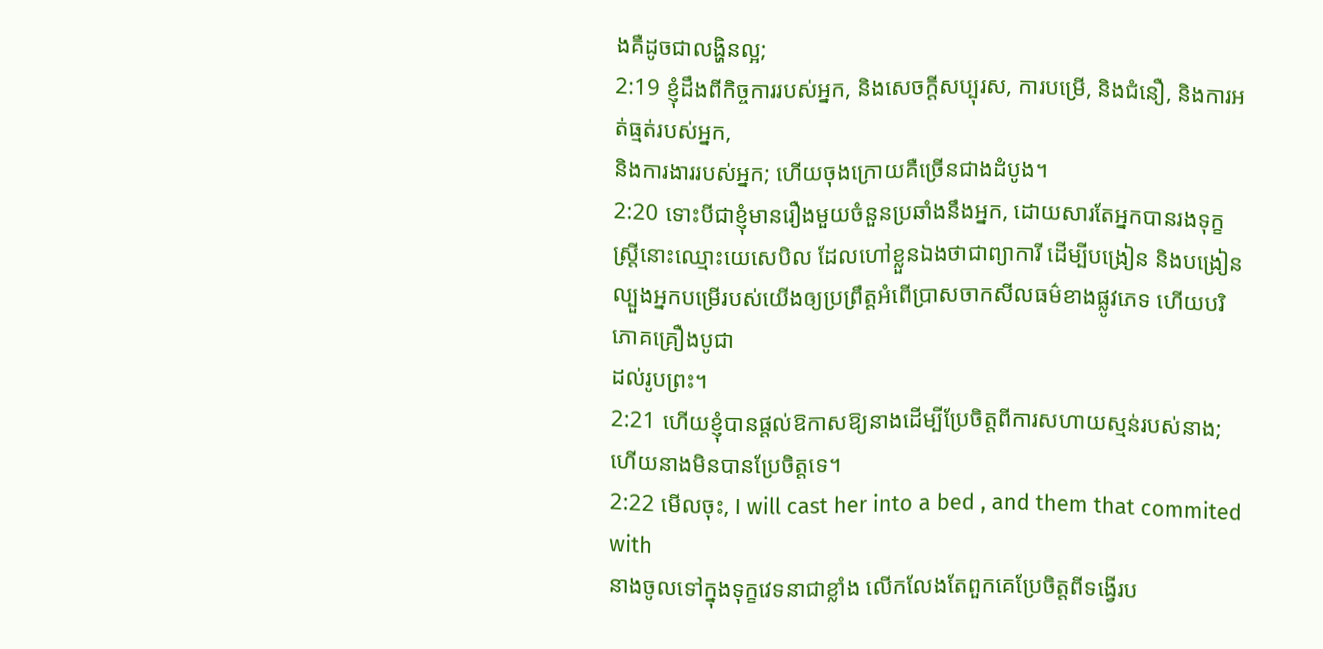ងគឺដូចជាលង្ហិនល្អ;
2:19 ខ្ញុំដឹងពីកិច្ចការរបស់អ្នក, និងសេចក្ដីសប្បុរស, ការបម្រើ, និងជំនឿ, និងការអត់ធ្មត់របស់អ្នក,
និងការងាររបស់អ្នក; ហើយចុងក្រោយគឺច្រើនជាងដំបូង។
2:20 ទោះបីជាខ្ញុំមានរឿងមួយចំនួនប្រឆាំងនឹងអ្នក, ដោយសារតែអ្នកបានរងទុក្ខ
ស្ត្រីនោះឈ្មោះយេសេបិល ដែលហៅខ្លួនឯងថាជាព្យាការី ដើម្បីបង្រៀន និងបង្រៀន
ល្បួងអ្នកបម្រើរបស់យើងឲ្យប្រព្រឹត្តអំពើប្រាសចាកសីលធម៌ខាងផ្លូវភេទ ហើយបរិភោគគ្រឿងបូជា
ដល់រូបព្រះ។
2:21 ហើយខ្ញុំបានផ្តល់ឱកាសឱ្យនាងដើម្បីប្រែចិត្តពីការសហាយស្មន់របស់នាង; ហើយនាងមិនបានប្រែចិត្តទេ។
2:22 មើលចុះ, I will cast her into a bed , and them that commited with
នាងចូលទៅក្នុងទុក្ខវេទនាជាខ្លាំង លើកលែងតែពួកគេប្រែចិត្តពីទង្វើរប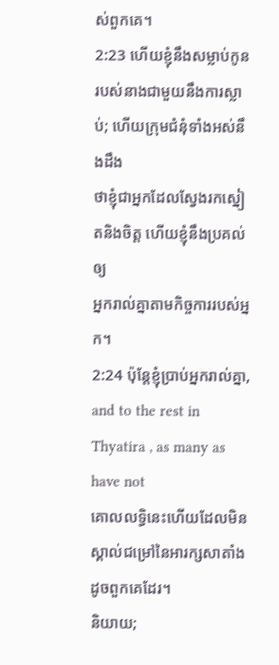ស់ពួកគេ។
2:23 ហើយខ្ញុំនឹងសម្លាប់កូនរបស់នាងជាមួយនឹងការស្លាប់; ហើយក្រុមជំនុំទាំងអស់នឹងដឹង
ថាខ្ញុំជាអ្នកដែលស្វែងរកស្នៀតនិងចិត្ត ហើយខ្ញុំនឹងប្រគល់ឲ្យ
អ្នករាល់គ្នាតាមកិច្ចការរបស់អ្នក។
2:24 ប៉ុន្តែខ្ញុំប្រាប់អ្នករាល់គ្នា, and to the rest in Thyatira , as many as have not
គោលលទ្ធិនេះហើយដែលមិនស្គាល់ជម្រៅនៃអារក្សសាតាំង ដូចពួកគេដែរ។
និយាយ;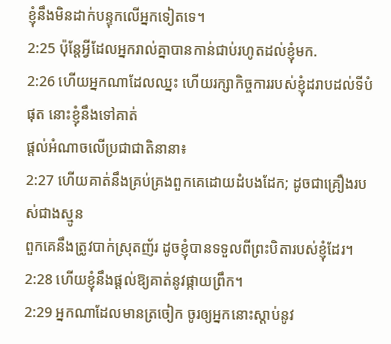ខ្ញុំនឹងមិនដាក់បន្ទុកលើអ្នកទៀតទេ។
2:25 ប៉ុន្តែអ្វីដែលអ្នករាល់គ្នាបានកាន់ជាប់រហូតដល់ខ្ញុំមក.
2:26 ហើយអ្នកណាដែលឈ្នះ ហើយរក្សាកិច្ចការរបស់ខ្ញុំដរាបដល់ទីបំផុត នោះខ្ញុំនឹងទៅគាត់
ផ្តល់អំណាចលើប្រជាជាតិនានា៖
2:27 ហើយគាត់នឹងគ្រប់គ្រងពួកគេដោយដំបងដែក; ដូចជាគ្រឿងរបស់ជាងស្មូន
ពួកគេនឹងត្រូវបាក់ស្រុតញ័រ ដូចខ្ញុំបានទទួលពីព្រះបិតារបស់ខ្ញុំដែរ។
2:28 ហើយខ្ញុំនឹងផ្តល់ឱ្យគាត់នូវផ្កាយព្រឹក។
2:29 អ្នកណាដែលមានត្រចៀក ចូរឲ្យអ្នកនោះស្តាប់នូវ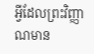អ្វីដែលព្រះវិញ្ញាណមាន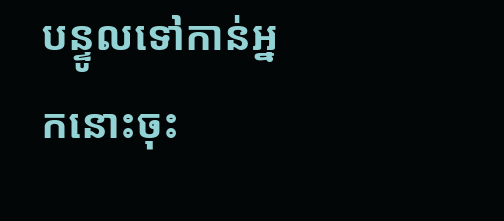បន្ទូលទៅកាន់អ្នកនោះចុះ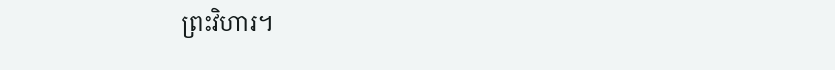ព្រះវិហារ។